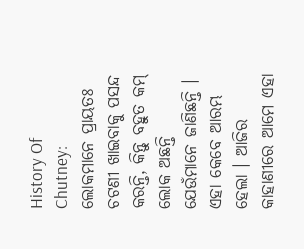History Of Chutney: ଲୋକମାନେ ପ୍ରାୟତଃ ଚଟଣୀ ଖାଇବାକୁ ପସନ୍ଦ କରନ୍ତି, କିନ୍ତୁ ବହୁତ କମ୍ ଲୋକ ଅଛନ୍ତି ଯେଉଁମାନେ ଜାଣିଛନ୍ତି । ଏହା କେବେ ଆରମ୍ଭ ହେଲା । ଆଜିର କାହାଣୀରେ ଆମେ ଏହା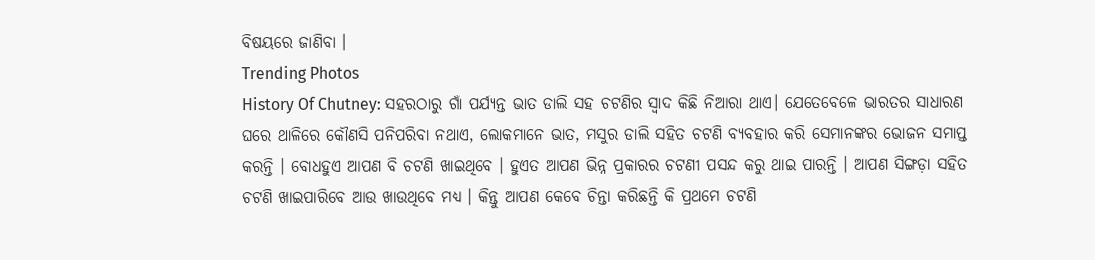ବିଷୟରେ ଜାଣିବା ।
Trending Photos
History Of Chutney: ସହରଠାରୁ ଗାଁ ପର୍ଯ୍ୟନ୍ତ ଭାତ ଡାଲି ସହ ଚଟଣିର ସ୍ବାଦ କିଛି ନିଆରା ଥାଏ। ଯେତେବେଳେ ଭାରତର ସାଧାରଣ ଘରେ ଥାଳିରେ କୌଣସି ପନିପରିବା ନଥାଏ, ଲୋକମାନେ ଭାତ, ମସୁର ଡାଲି ସହିତ ଚଟଣି ବ୍ୟବହାର କରି ସେମାନଙ୍କର ଭୋଜନ ସମାପ୍ତ କରନ୍ତି । ବୋଧହୁଏ ଆପଣ ବି ଚଟଣି ଖାଇଥିବେ । ହୁଏତ ଆପଣ ଭିନ୍ନ ପ୍ରକାରର ଚଟଣୀ ପସନ୍ଦ କରୁ ଥାଇ ପାରନ୍ତି । ଆପଣ ସିଙ୍ଗଡ଼ା ସହିତ ଚଟଣି ଖାଇପାରିବେ ଆଉ ଖାଉଥିବେ ମଧ୍ଯ । କିନ୍ତୁ ଆପଣ କେବେ ଚିନ୍ତା କରିଛନ୍ତି କି ପ୍ରଥମେ ଚଟଣି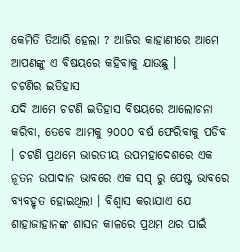କେମିତି ତିଆରି ହେଲା ? ଆଜିର କାହାଣୀରେ ଆମେ ଆପଣଙ୍କୁ ଏ ବିଷୟରେ କହିବାକୁ ଯାଉଛୁ ।
ଚଟଣିର ଇତିହାସ
ଯଦି ଆମେ ଚଟଣି ଇତିହାସ ବିଷୟରେ ଆଲୋଚନା କରିବା, ତେବେ ଆମକୁ ୨୦୦୦ ବର୍ଷ ଫେରିବାକୁ ପଡିବ । ଚଟଣି ପ୍ରଥମେ ଭାରତୀୟ ଉପମହାଦେଶରେ ଏକ ନୂତନ ଉପାଦାନ ଭାବରେ ଏକ ସସ୍ ରୁ ପେଷ୍ଟ ଭାବରେ ବ୍ୟବହୃତ ହୋଇଥିଲା । ବିଶ୍ୱାସ କରାଯାଏ ଯେ ଶାହାଜାହାନଙ୍କ ଶାସନ କାଳରେ ପ୍ରଥମ ଥର ପାଇଁ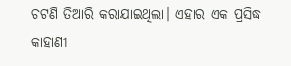ଚଟଣି ତିଆରି କରାଯାଇଥିଲା। ଏହାର ଏକ ପ୍ରସିଦ୍ଧ କାହାଣୀ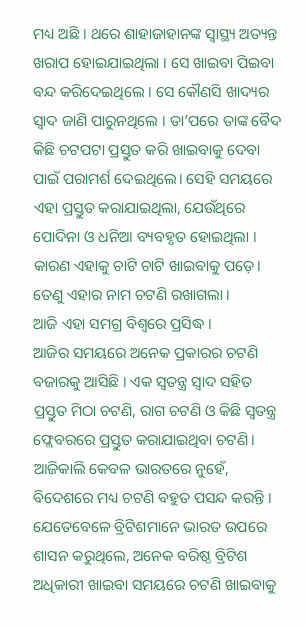ମଧ୍ୟ ଅଛି । ଥରେ ଶାହାଜାହାନଙ୍କ ସ୍ୱାସ୍ଥ୍ୟ ଅତ୍ୟନ୍ତ ଖରାପ ହୋଇଯାଇଥିଲା । ସେ ଖାଇବା ପିଇବା ବନ୍ଦ କରିଦେଇଥିଲେ । ସେ କୌଣସି ଖାଦ୍ୟର ସ୍ୱାଦ ଜାଣି ପାରୁନଥିଲେ । ତା’ପରେ ତାଙ୍କ ବୈଦ କିଛି ଚଟପଟା ପ୍ରସ୍ତୁତ କରି ଖାଇବାକୁ ଦେବା ପାଇଁ ପରାମର୍ଶ ଦେଇଥିଲେ। ସେହି ସମୟରେ ଏହା ପ୍ରସ୍ତୁତ କରାଯାଇଥିଲା, ଯେଉଁଥିରେ ପୋଦିନା ଓ ଧନିଆ ବ୍ୟବହୃତ ହୋଇଥିଲା । କାରଣ ଏହାକୁ ଚାଟି ଚାଟି ଖାଇବାକୁ ପଡ଼େ। ତେଣୁ ଏହାର ନାମ ଚଟଣି ରଖାଗଲା ।
ଆଜି ଏହା ସମଗ୍ର ବିଶ୍ୱରେ ପ୍ରସିଦ୍ଧ ।
ଆଜିର ସମୟରେ ଅନେକ ପ୍ରକାରର ଚଟଣି ବଜାରକୁ ଆସିଛି । ଏକ ସ୍ୱତନ୍ତ୍ର ସ୍ୱାଦ ସହିତ ପ୍ରସ୍ତୁତ ମିଠା ଚଟଣି, ରାଗ ଚଟଣି ଓ କିଛି ସ୍ୱତନ୍ତ୍ର ଫ୍ଲେବରରେ ପ୍ରସ୍ତୁତ କରାଯାଇଥିବା ଚଟଣି। ଆଜିକାଲି କେବଳ ଭାରତରେ ନୁହେଁ, ବିଦେଶରେ ମଧ୍ୟ ଚଟଣି ବହୁତ ପସନ୍ଦ କରନ୍ତି । ଯେତେବେଳେ ବ୍ରିଟିଶମାନେ ଭାରତ ଉପରେ ଶାସନ କରୁଥିଲେ, ଅନେକ ବରିଷ୍ଠ ବ୍ରିଟିଶ ଅଧିକାରୀ ଖାଇବା ସମୟରେ ଚଟଣି ଖାଇବାକୁ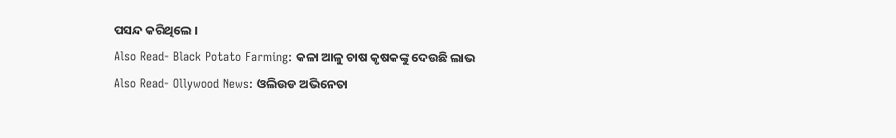ପସନ୍ଦ କରିଥିଲେ ।
Also Read- Black Potato Farming: କଳା ଆଳୁ ଚାଷ କୃଷକଙ୍କୁ ଦେଉଛି ଲାଭ
Also Read- Ollywood News: ଓଲିଉଡ ଅଭିନେତା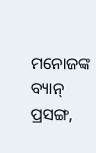ମନୋଜଙ୍କ ବ୍ୟାନ୍ ପ୍ରସଙ୍ଗ,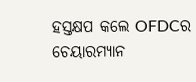ହସ୍ତକ୍ଷପ କଲେ OFDCର ଚେୟାରମ୍ୟାନ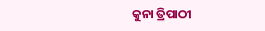କୁନା ତ୍ରିପାଠୀ